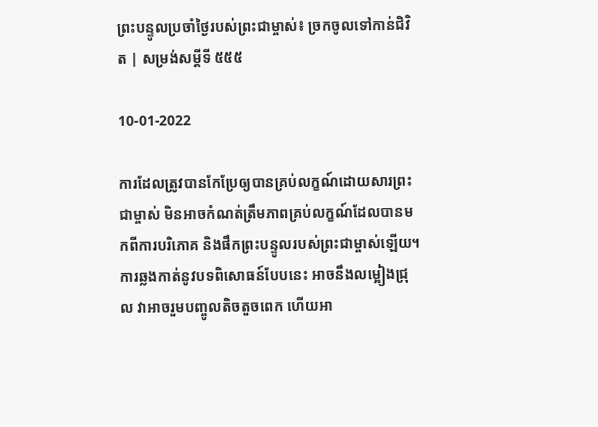ព្រះបន្ទូលប្រចាំថ្ងៃរបស់ព្រះជាម្ចាស់៖ ច្រកចូលទៅកាន់ជិវិត | សម្រង់សម្ដីទី ៥៥៥

10-01-2022

ការដែលត្រូវបានកែប្រែឲ្យបានគ្រប់លក្ខណ៍ដោយសារព្រះជាម្ចាស់ មិនអាចកំណត់ត្រឹមភាពគ្រប់លក្ខណ៍ដែលបានមកពីការបរិភោគ និងផឹកព្រះបន្ទូលរបស់ព្រះជាម្ចាស់ឡើយ។ ការឆ្លងកាត់នូវបទពិសោធន៍បែបនេះ អាចនឹងលម្អៀងជ្រុល វាអាចរួមបញ្ចូលតិចតួចពេក ហើយអា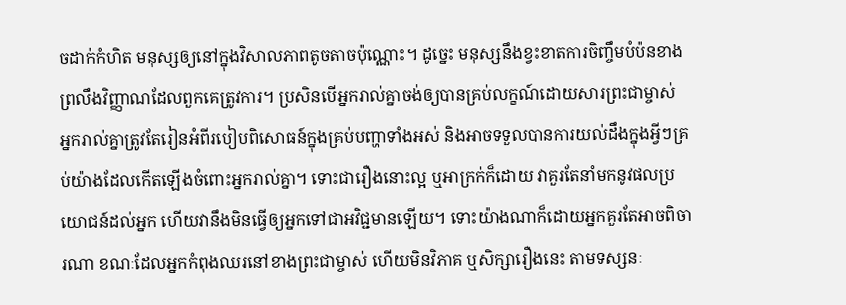ចដាក់កំហិត មនុស្សឲ្យនៅក្នុងវិសាលភាពតូចតាចប៉ុណ្ណោះ។ ដូច្នេះ មនុស្សនឹងខ្វះខាតការចិញ្ចឹមបំប៉នខាងព្រលឹងវិញ្ញាណដែលពួកគេត្រូវការ។ ប្រសិនបើអ្នករាល់គ្នាចង់ឲ្យបានគ្រប់លក្ខណ៍ដោយសារព្រះជាម្ចាស់ អ្នករាល់គ្នាត្រូវតែរៀនអំពីរបៀបពិសោធន៍ក្នុងគ្រប់បញ្ហាទាំងអស់ និងអាចទទួលបានការយល់ដឹងក្នុងអ្វីៗគ្រប់យ៉ាងដែលកើតឡើងចំពោះអ្នករាល់គ្នា។ ទោះជារឿងនោះល្អ ឬអាក្រក់ក៏ដោយ វាគួរតែនាំមកនូវផលប្រយោជន៍ដល់អ្នក ហើយវានឹងមិនធ្វើឲ្យអ្នកទៅជាអវិជ្ជមានឡើយ។ ទោះយ៉ាងណាក៏ដោយអ្នកគួរតែអាចពិចារណា ខណៈដែលអ្នកកំពុងឈរនៅខាងព្រះជាម្ចាស់ ហើយមិនវិភាគ ឬសិក្សារឿងនេះ តាមទស្សនៈ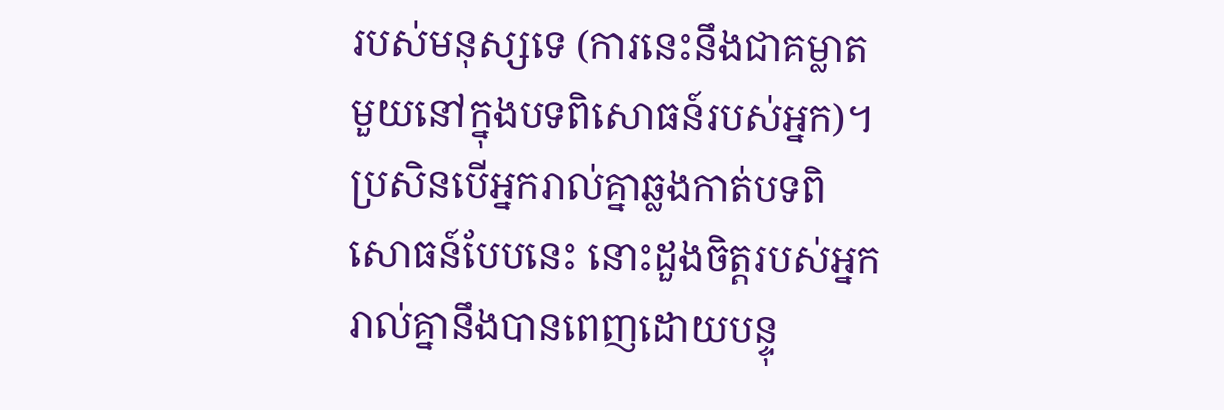របស់មនុស្សទេ (ការនេះនឹងជាគម្លាតមួយនៅក្នុងបទពិសោធន៍របស់អ្នក)។ ប្រសិនបើអ្នករាល់គ្នាឆ្លងកាត់បទពិសោធន៍បែបនេះ នោះដួងចិត្តរបស់អ្នករាល់គ្នានឹងបានពេញដោយបន្ទុ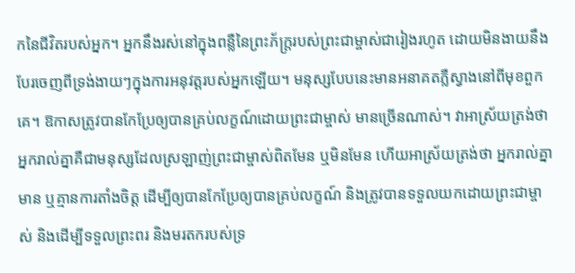កនៃជីវិតរបស់អ្នក។ អ្នកនឹងរស់នៅក្នុងពន្លឺនៃព្រះភ័ក្ត្ររបស់ព្រះជាម្ចាស់ជារៀងរហូត ដោយមិនងាយនឹងបែរចេញពីទ្រង់ងាយៗក្នុងការអនុវត្តរបស់អ្នកឡើយ។ មនុស្សបែបនេះមានអនាគតភ្លឺស្វាងនៅពីមុខពួកគេ។ ឱកាសត្រូវបានកែប្រែឲ្យបានគ្រប់លក្ខណ៍ដោយព្រះជាម្ចាស់ មានច្រើនណាស់។ វាអាស្រ័យត្រង់ថា អ្នករាល់គ្នាគឺជាមនុស្សដែលស្រឡាញ់ព្រះជាម្ចាស់ពិតមែន ឬមិនមែន ហើយអាស្រ័យត្រង់ថា អ្នករាល់គ្នាមាន ឬគ្មានការតាំងចិត្ត ដើម្បីឲ្យបានកែប្រែឲ្យបានគ្រប់លក្ខណ៍ និងត្រូវបានទទួលយកដោយព្រះជាម្ចាស់ និងដើម្បីទទួលព្រះពរ និងមរតករបស់ទ្រ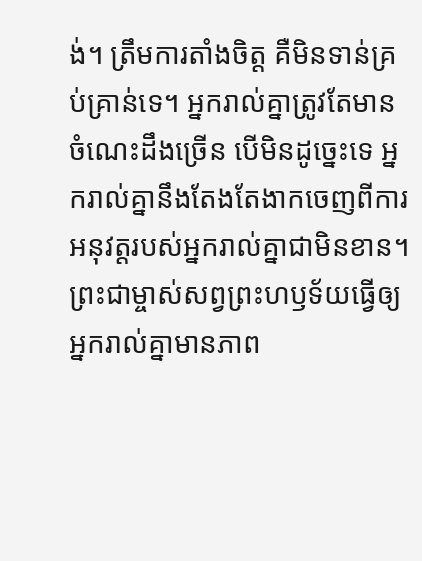ង់។ ត្រឹមការតាំងចិត្ត គឺមិនទាន់គ្រប់គ្រាន់ទេ។ អ្នករាល់គ្នាត្រូវតែមានចំណេះដឹងច្រើន បើមិនដូច្នេះទេ អ្នករាល់គ្នានឹងតែងតែងាកចេញពីការអនុវត្តរបស់អ្នករាល់គ្នាជាមិនខាន។ ព្រះជាម្ចាស់សព្វព្រះហឫទ័យធ្វើឲ្យអ្នករាល់គ្នាមានភាព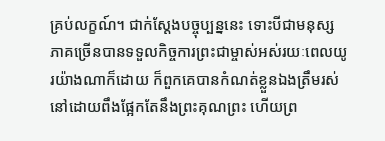គ្រប់លក្ខណ៍។ ជាក់ស្តែងបច្ចុប្បន្ននេះ ទោះបីជាមនុស្សភាគច្រើនបានទទួលកិច្ចការព្រះជាម្ចាស់អស់រយៈពេលយូរយ៉ាងណាក៏ដោយ ក៏ពួកគេបានកំណត់ខ្លួនឯងត្រឹមរស់នៅដោយពឹងផ្អែកតែនឹងព្រះគុណព្រះ ហើយព្រ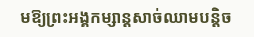មឱ្យព្រះអង្គកម្សាន្តសាច់ឈាមបន្តិច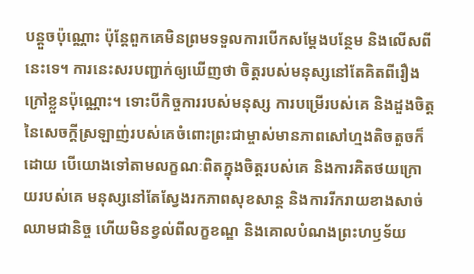បន្តួចប៉ុណ្ណោះ ប៉ុន្តែពួកគេមិនព្រមទទួលការបើកសម្តែងបន្ថែម និងលើសពីនេះទេ។ ការនេះសរបញ្ជាក់ឲ្យឃើញថា ចិត្តរបស់មនុស្សនៅតែគិតពីរឿងក្រៅខ្លួនប៉ុណ្ណោះ។ ទោះបីកិច្ចការរបស់មនុស្ស ការបម្រើរបស់គេ និងដួងចិត្តនៃសេចក្តីស្រឡាញ់របស់គេចំពោះព្រះជាម្ចាស់មានភាពសៅហ្មងតិចតួចក៏ដោយ បើយោងទៅតាមលក្ខណៈពិតក្នុងចិត្តរបស់គេ និងការគិតថយក្រោយរបស់គេ មនុស្សនៅតែស្វែងរកភាពសុខសាន្ត និងការរីករាយខាងសាច់ឈាមជានិច្ច ហើយមិនខ្វល់ពីលក្ខខណ្ឌ និងគោលបំណងព្រះហឫទ័យ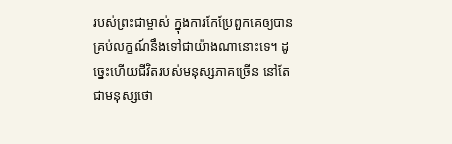របស់ព្រះជាម្ចាស់ ក្នុងការកែប្រែពួកគេឲ្យបានគ្រប់លក្ខណ៍នឹងទៅជាយ៉ាងណានោះទេ។ ដូច្នេះហើយជីវិតរបស់មនុស្សភាគច្រើន នៅតែជាមនុស្សថោ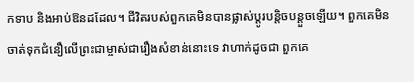កទាប និងអាប់ឱនដដែល។ ជីវិតរបស់ពួកគេមិនបានផ្លាស់ប្តូរបន្តិចបន្តួចឡើយ។ ពួកគេមិនចាត់ទុកជំនឿលើព្រះជាម្ចាស់ជារឿងសំខាន់នោះទេ វាហាក់ដូចជា ពួកគេ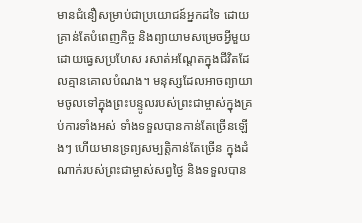មានជំនឿសម្រាប់ជាប្រយោជន៍អ្នកដទៃ ដោយគ្រាន់តែបំពេញកិច្ច និងព្យាយាមសម្រេចអ្វីមួយដោយធ្វេសប្រហែស រសាត់អណ្តែតក្នុងជីវិតដែលគ្មានគោលបំណង។ មនុស្សដែលអាចព្យាយាមចូលទៅក្នុងព្រះបន្ទូលរបស់ព្រះជាម្ចាស់ក្នុងគ្រប់ការទាំងអស់ ទាំងទទួលបានកាន់តែច្រើនឡើងៗ ហើយមានទ្រព្យសម្បត្តិកាន់តែច្រើន ក្នុងដំណាក់របស់ព្រះជាម្ចាស់សព្វថ្ងៃ និងទទួលបាន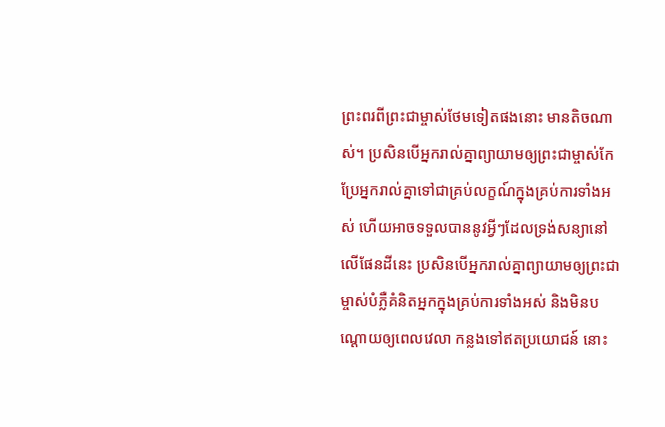ព្រះពរពីព្រះជាម្ចាស់ថែមទៀតផងនោះ មានតិចណាស់។ ប្រសិនបើអ្នករាល់គ្នាព្យាយាមឲ្យព្រះជាម្ចាស់កែប្រែអ្នករាល់គ្នាទៅជាគ្រប់លក្ខណ៍ក្នុងគ្រប់ការទាំងអស់ ហើយអាចទទួលបាននូវអ្វីៗដែលទ្រង់សន្យានៅលើផែនដីនេះ ប្រសិនបើអ្នករាល់គ្នាព្យាយាមឲ្យព្រះជាម្ចាស់បំភ្លឺគំនិតអ្នកក្នុងគ្រប់ការទាំងអស់ និងមិនបណ្ដោយឲ្យពេលវេលា កន្លងទៅឥតប្រយោជន៍ នោះ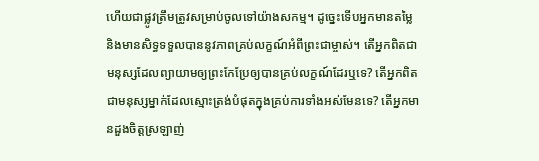ហើយជាផ្លូវត្រឹមត្រូវសម្រាប់ចូលទៅយ៉ាងសកម្ម។ ដូច្នេះទើបអ្នកមានតម្លៃ និងមានសិទ្ធទទួលបាននូវភាពគ្រប់លក្ខណ៍អំពីព្រះជាម្ចាស់។ តើអ្នកពិតជាមនុស្សដែលព្យាយាមឲ្យព្រះកែប្រែឲ្យបានគ្រប់លក្ខណ៍ដែរឬទេ? តើអ្នកពិតជាមនុស្សម្នាក់ដែលស្មោះត្រង់បំផុតក្នុងគ្រប់ការទាំងអស់មែនទេ? តើអ្នកមានដួងចិត្តស្រឡាញ់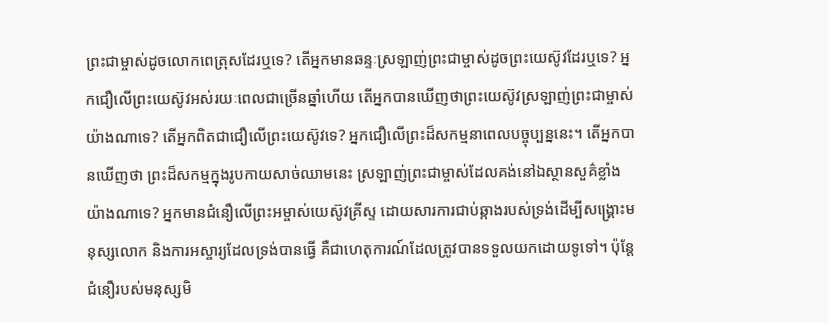ព្រះជាម្ចាស់ដូចលោកពេត្រុសដែរឬទេ? តើអ្នកមានឆន្ទៈស្រឡាញ់ព្រះជាម្ចាស់ដូចព្រះយេស៊ូវដែរឬទេ? អ្នកជឿលើព្រះយេស៊ូវអស់រយៈពេលជាច្រើនឆ្នាំហើយ តើអ្នកបានឃើញថាព្រះយេស៊ូវស្រឡាញ់ព្រះជាម្ចាស់យ៉ាងណាទេ? តើអ្នកពិតជាជឿលើព្រះយេស៊ូវទេ? អ្នកជឿលើព្រះដ៏សកម្មនាពេលបច្ចុប្បន្ននេះ។ តើអ្នកបានឃើញថា ព្រះដ៏សកម្មក្នុងរូបកាយសាច់ឈាមនេះ ស្រឡាញ់ព្រះជាម្ចាស់ដែលគង់នៅឯស្ថានសួគ៌ខ្លាំងយ៉ាងណាទេ? អ្នកមានជំនឿលើព្រះអម្ចាស់យេស៊ូវគ្រីស្ទ ដោយសារការជាប់ឆ្កាងរបស់ទ្រង់ដើម្បីសង្គ្រោះមនុស្សលោក និងការអស្ចារ្យដែលទ្រង់បានធ្វើ គឺជាហេតុការណ៍ដែលត្រូវបានទទួលយកដោយទូទៅ។ ប៉ុន្តែជំនឿរបស់មនុស្សមិ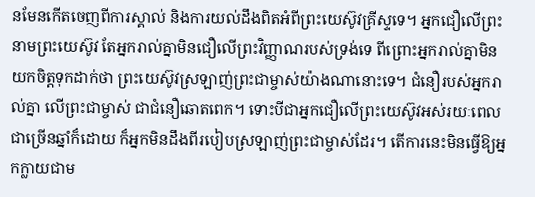នមែនកើតចេញពីការស្គាល់ និងការយល់ដឹងពិតអំពីព្រះយេស៊ូវគ្រីស្ទទេ។ អ្នកជឿលើព្រះនាមព្រះយេស៊ូវ តែអ្នករាល់គ្នាមិនជឿលើព្រះវិញ្ញាណរបស់ទ្រង់ទេ ពីព្រោះអ្នករាល់គ្នាមិនយកចិត្តទុកដាក់ថា ព្រះយេស៊ូវស្រឡាញ់ព្រះជាម្ចាស់យ៉ាងណានោះទេ។ ជំនឿរបស់អ្នករាល់គ្នា លើព្រះជាម្ចាស់ ជាជំនឿឆោតពេក។ ទោះបីជាអ្នកជឿលើព្រះយេស៊ូវអស់រយៈពេលជាច្រើនឆ្នាំក៏ដោយ ក៏អ្នកមិនដឹងពីរបៀបស្រឡាញ់ព្រះជាម្ចាស់ដែរ។ តើការនេះមិនធ្វើឱ្យអ្នកក្លាយជាម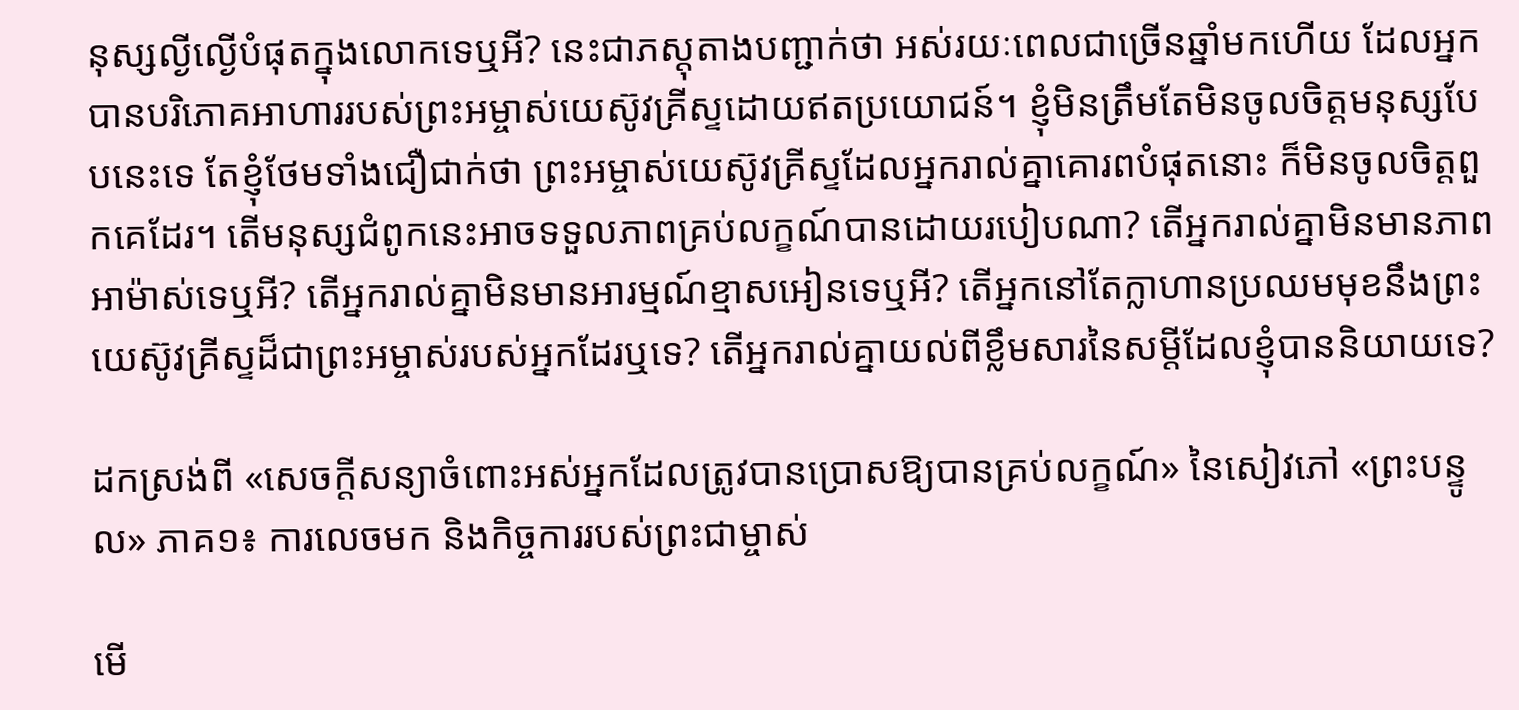នុស្សល្ងីល្ងើបំផុតក្នុងលោកទេឬអី? នេះជាភស្តុតាងបញ្ជាក់ថា អស់រយៈពេលជាច្រើនឆ្នាំមកហើយ ដែលអ្នកបានបរិភោគអាហាររបស់ព្រះអម្ចាស់យេស៊ូវគ្រីស្ទដោយឥតប្រយោជន៍។ ខ្ញុំមិនត្រឹមតែមិនចូលចិត្តមនុស្សបែបនេះទេ តែខ្ញុំថែមទាំងជឿជាក់ថា ព្រះអម្ចាស់យេស៊ូវគ្រីស្ទដែលអ្នករាល់គ្នាគោរពបំផុតនោះ ក៏មិនចូលចិត្តពួកគេដែរ។ តើមនុស្សជំពូកនេះអាចទទួលភាពគ្រប់លក្ខណ៍បានដោយរបៀបណា? តើអ្នករាល់គ្នាមិនមានភាពអាម៉ាស់ទេឬអី? តើអ្នករាល់គ្នាមិនមានអារម្មណ៍ខ្មាសអៀនទេឬអី? តើអ្នកនៅតែក្លាហានប្រឈមមុខនឹងព្រះយេស៊ូវគ្រីស្ទដ៏ជាព្រះអម្ចាស់របស់អ្នកដែរឬទេ? តើអ្នករាល់គ្នាយល់ពីខ្លឹមសារនៃសម្ដីដែលខ្ញុំបាននិយាយទេ?

ដកស្រង់ពី «សេចក្តីសន្យាចំពោះអស់អ្នកដែលត្រូវបានប្រោសឱ្យបានគ្រប់លក្ខណ៍» នៃសៀវភៅ «ព្រះបន្ទូល» ភាគ១៖ ការលេចមក និងកិច្ចការរបស់ព្រះជាម្ចាស់

មើ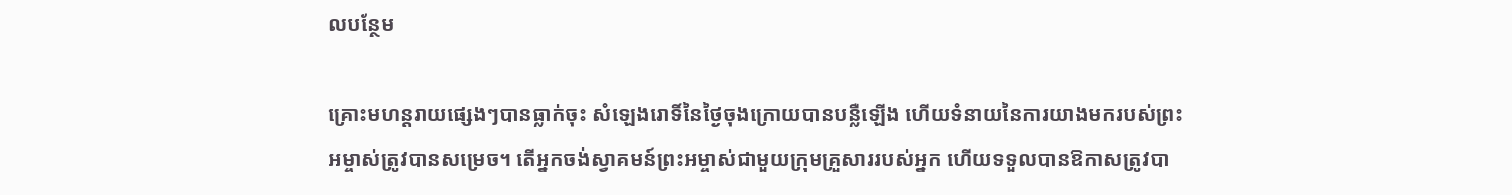លបន្ថែម

គ្រោះមហន្តរាយផ្សេងៗបានធ្លាក់ចុះ សំឡេងរោទិ៍នៃថ្ងៃចុងក្រោយបានបន្លឺឡើង ហើយទំនាយនៃការយាងមករបស់ព្រះអម្ចាស់ត្រូវបានសម្រេច។ តើអ្នកចង់ស្វាគមន៍ព្រះអម្ចាស់ជាមួយក្រុមគ្រួសាររបស់អ្នក ហើយទទួលបានឱកាសត្រូវបា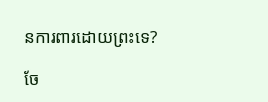នការពារដោយព្រះទេ?

ចែ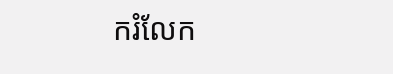ករំលែក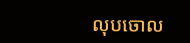លុបចោល